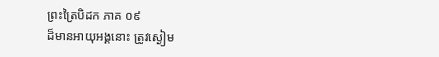ព្រះត្រៃបិដក ភាគ ០៩
ដ៏មានអាយុអង្គនោះ ត្រូវស្ងៀម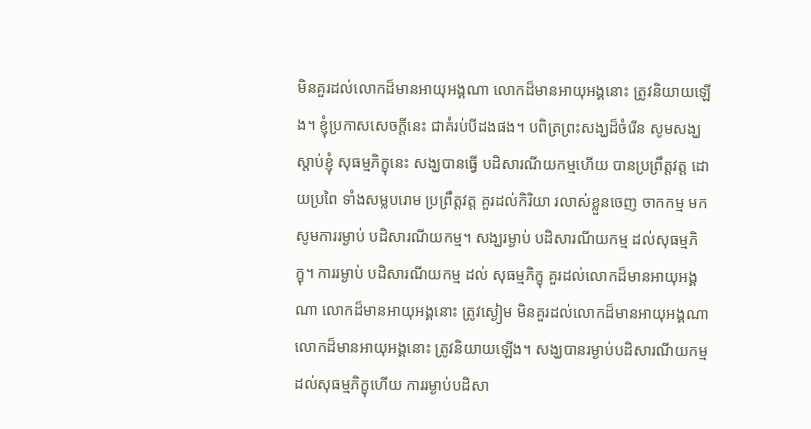មិនគួរដល់លោកដ៏មានអាយុអង្គណា លោកដ៏មានអាយុអង្គនោះ ត្រូវនិយាយឡើង។ ខ្ញុំប្រកាសសេចក្តីនេះ ជាគំរប់បីដងផង។ បពិត្រព្រះសង្ឃដ៏ចំរើន សូមសង្ឃស្តាប់ខ្ញុំ សុធម្មភិក្ខុនេះ សង្ឃបានធ្វើ បដិសារណីយកម្មហើយ បានប្រព្រឹត្តវត្ត ដោយប្រពៃ ទាំងសម្លបរោម ប្រព្រឹត្តវត្ត គួរដល់កិរិយា រលាស់ខ្លួនចេញ ចាកកម្ម មកសូមការរម្ងាប់ បដិសារណីយកម្ម។ សង្ឃរម្ងាប់ បដិសារណីយកម្ម ដល់សុធម្មភិក្ខុ។ ការរម្ងាប់ បដិសារណីយកម្ម ដល់ សុធម្មភិក្ខុ គួរដល់លោកដ៏មានអាយុអង្គណា លោកដ៏មានអាយុអង្គនោះ ត្រូវស្ងៀម មិនគួរដល់លោកដ៏មានអាយុអង្គណា លោកដ៏មានអាយុអង្គនោះ ត្រូវនិយាយឡើង។ សង្ឃបានរម្ងាប់បដិសារណីយកម្ម ដល់សុធម្មភិក្ខុហើយ ការរម្ងាប់បដិសា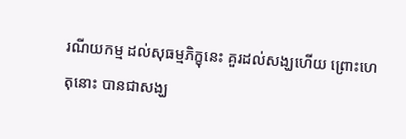រណីយកម្ម ដល់សុធម្មភិក្ខុនេះ គួរដល់សង្ឃហើយ ព្រោះហេតុនោះ បានជាសង្ឃ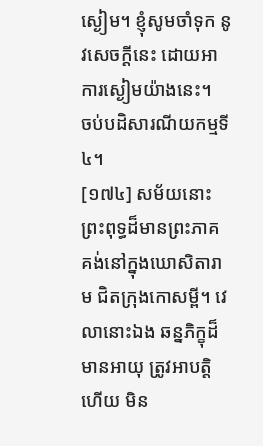ស្ងៀម។ ខ្ញុំសូមចាំទុក នូវសេចក្តីនេះ ដោយអាការស្ងៀមយ៉ាងនេះ។
ចប់បដិសារណីយកម្មទី៤។
[១៧៤] សម័យនោះ ព្រះពុទ្ធដ៏មានព្រះភាគ គង់នៅក្នុងឃោសិតារាម ជិតក្រុងកោសម្ពី។ វេលានោះឯង ឆន្នភិក្ខុដ៏មានអាយុ ត្រូវអាបត្តិហើយ មិន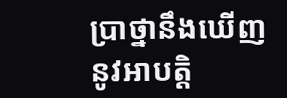ប្រាថ្នានឹងឃើញ នូវអាបត្តិ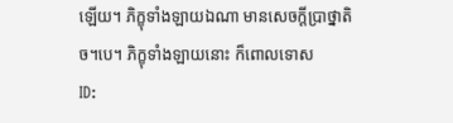ឡើយ។ ភិក្ខុទាំងឡាយឯណា មានសេចក្តីប្រាថ្នាតិច។បេ។ ភិក្ខុទាំងឡាយនោះ ក៏ពោលទោស
ID: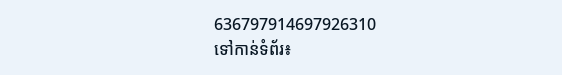636797914697926310
ទៅកាន់ទំព័រ៖